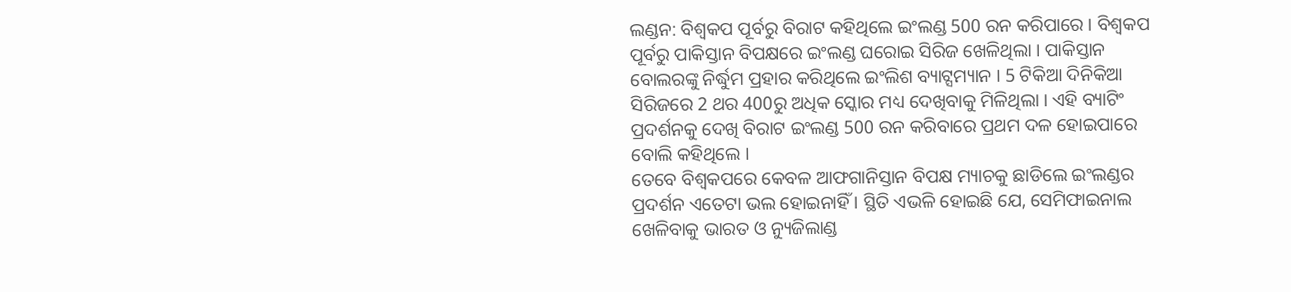ଲଣ୍ଡନ: ବିଶ୍ବକପ ପୂର୍ବରୁ ବିରାଟ କହିଥିଲେ ଇଂଲଣ୍ଡ 500 ରନ କରିପାରେ । ବିଶ୍ବକପ ପୂର୍ବରୁ ପାକିସ୍ତାନ ବିପକ୍ଷରେ ଇଂଲଣ୍ଡ ଘରୋଇ ସିରିଜ ଖେଳିଥିଲା । ପାକିସ୍ତାନ ବୋଲରଙ୍କୁ ନିର୍ଦ୍ଧୁମ ପ୍ରହାର କରିଥିଲେ ଇଂଲିଶ ବ୍ୟାଟ୍ସମ୍ୟାନ । 5 ଟିକିଆ ଦିନିକିଆ ସିରିଜରେ 2 ଥର 400ରୁ ଅଧିକ ସ୍କୋର ମଧ୍ୟ ଦେଖିବାକୁ ମିଳିଥିଲା । ଏହି ବ୍ୟାଟିଂ ପ୍ରଦର୍ଶନକୁ ଦେଖି ବିରାଟ ଇଂଲଣ୍ଡ 500 ରନ କରିବାରେ ପ୍ରଥମ ଦଳ ହୋଇପାରେ ବୋଲି କହିଥିଲେ ।
ତେବେ ବିଶ୍ବକପରେ କେବଳ ଆଫଗାନିସ୍ତାନ ବିପକ୍ଷ ମ୍ୟାଚକୁ ଛାଡିଲେ ଇଂଲଣ୍ଡର ପ୍ରଦର୍ଶନ ଏତେଟା ଭଲ ହୋଇନାହିଁ । ସ୍ଥିତି ଏଭଳି ହୋଇଛି ଯେ, ସେମିଫାଇନାଲ ଖେଳିବାକୁ ଭାରତ ଓ ନ୍ୟୁଜିଲାଣ୍ଡ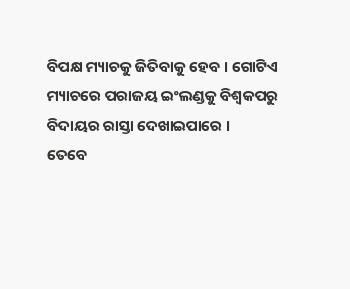ବିପକ୍ଷ ମ୍ୟାଚକୁ ଜିତିବାକୁ ହେବ । ଗୋଟିଏ ମ୍ୟାଚରେ ପରାଜୟ ଇଂଲଣ୍ଡକୁ ବିଶ୍ବକପରୁ ବିଦାୟର ରାସ୍ତା ଦେଖାଇପାରେ ।
ତେବେ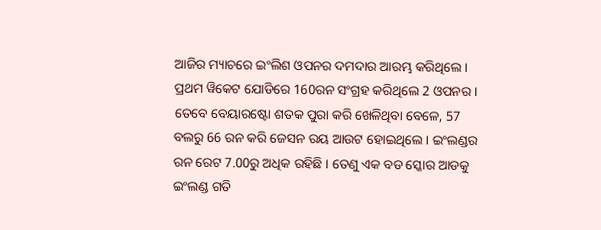ଆଜିର ମ୍ୟାଚରେ ଇଂଲିଶ ଓପନର ଦମଦାର ଆରମ୍ଭ କରିଥିଲେ । ପ୍ରଥମ ୱିକେଟ ଯୋଡିରେ 160ରନ ସଂଗ୍ରହ କରିଥିଲେ 2 ଓପନର । ତେବେ ବେୟାରଷ୍ଟୋ ଶତକ ପୁରା କରି ଖେଳିଥିବା ବେଳେ, 57 ବଲରୁ 66 ରନ କରି ଜେସନ ରୟ ଆଉଟ ହୋଇଥିଲେ । ଇଂଲଣ୍ଡର ରନ ରେଟ 7.00ରୁ ଅଧିକ ରହିଛି । ତେଣୁ ଏକ ବଡ ସ୍କୋର ଆଡକୁ ଇଂଲଣ୍ଡ ଗତି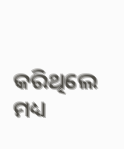କରିଥିଲେ ମଧ୍ୟ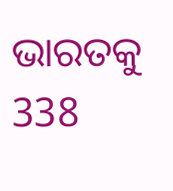ଭାରତକୁ 338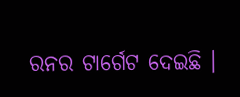ରନର ଟାର୍ଗେଟ ଦେଇଛି ।